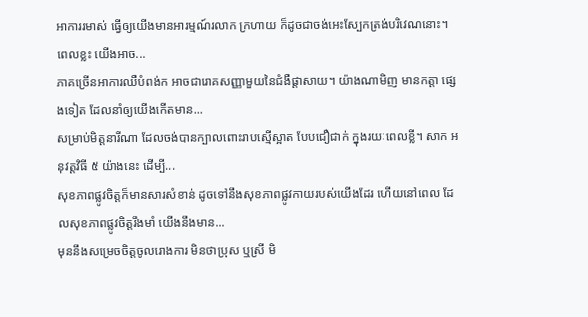អាការរមាស់ ធ្វើឲ្យយើងមានអារម្មណ៍រលាក ក្រហាយ ក៏ដូចជាចង់អេះស្បែកត្រង់បរិវេណនោះ។ ពេលខ្លះ យើងអាច...
ភាគច្រើនអាការឈឺបំពង់ក អាចជារោគសញ្ញាមួយនៃជំងឺផ្ដាសាយ។ យ៉ាងណាមិញ មានកត្តា ផ្សេងទៀត ដែលនាំឲ្យយើងកើតមាន...
សម្រាប់មិត្តនារីណា ដែលចង់បានក្បាលពោះរាបស្មើស្អាត បែបជឿជាក់ ក្នុងរយៈពេលខ្លី។ សាក អនុវត្តវិធី ៥ យ៉ាងនេះ ដើម្បី...
សុខភាពផ្លូវចិត្តក៏មានសារសំខាន់ ដូចទៅនឹងសុខភាពផ្លូវកាយរបស់យើងដែរ ហើយនៅពេល ដែលសុខភាពផ្លូវចិត្តរឹងមាំ យើងនឹងមាន...
មុននឹងសម្រេចចិត្តចូលរោងការ មិនថាប្រុស ឬស្រី មិ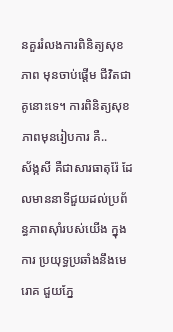នគួររំលងការពិនិត្យសុខភាព មុនចាប់ផ្ដើម ជីវិតជាគូនោះទេ។ ការពិនិត្យសុខភាពមុនរៀបការ គឺ..
ស័ង្កសី គឺជាសារធាតុរ៉ែ ដែលមាននាទីជួយដល់ប្រព័ន្ធភាពស៊ាំរបស់យើង ក្នុងការ ប្រយុទ្ធប្រឆាំងនឹងមេរោគ ជួយភ្នែ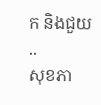ក និងជួយ ..
សុខភា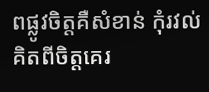ពផ្លូវចិត្តគឺសំខាន់ កុំរវល់គិតពីចិត្តគេរ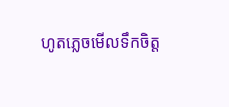ហូតភ្លេចមើលទឹកចិត្ត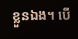ខ្លួនឯង។ បើ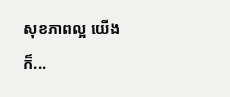សុខភាពល្អ យើងក៏...